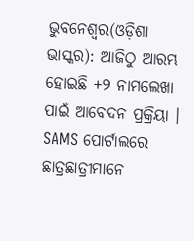ଭୁବନେଶ୍ୱର(ଓଡ଼ିଶା ଭାସ୍କର): ଆଜିଠୁ ଆରମ୍ଭ ହୋଇଛି +୨ ନାମଲେଖା ପାଇଁ ଆବେଦନ ପ୍ରକ୍ରିୟା । SAMS ପୋର୍ଟାଲରେ ଛାତ୍ରଛାତ୍ରୀମାନେ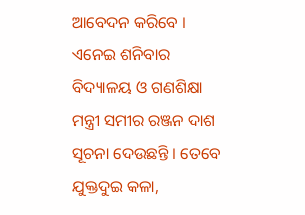ଆବେଦନ କରିବେ । ଏନେଇ ଶନିବାର ବିଦ୍ୟାଳୟ ଓ ଗଣଶିକ୍ଷା ମନ୍ତ୍ରୀ ସମୀର ରଞ୍ଜନ ଦାଶ ସୂଚନା ଦେଉଛନ୍ତି । ତେବେ ଯୁକ୍ତଦୁଇ କଳା,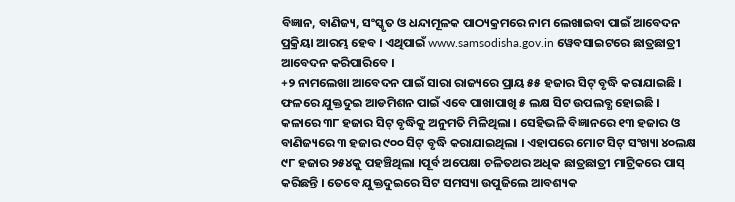ବିଜ୍ଞାନ, ବାଣିଜ୍ୟ, ସଂସ୍କୃତ ଓ ଧନ୍ଦାମୂଳକ ପାଠ୍ୟକ୍ରମରେ ନାମ ଲେଖାଇବା ପାଇଁ ଆବେଦନ ପ୍ରକ୍ରିୟା ଆରମ୍ଭ ହେବ । ଏଥିପାଇଁ www.samsodisha.gov.in ୱେବସାଇଟରେ ଛାତ୍ରଛାତ୍ରୀ ଆବେଦନ କରିପାରିବେ ।
+୨ ନାମଲେଖା ଆବେଦନ ପାଇଁ ସାରା ରାଜ୍ୟରେ ପ୍ରାୟ ୫୫ ହଜାର ସିଟ୍ ବୃଦ୍ଧି କରାଯାଇଛି । ଫଳରେ ଯୁକ୍ତଦୁଇ ଆଡମିଶନ ପାଇଁ ଏବେ ପାଖାପାଖି ୫ ଲକ୍ଷ ସିଟ ଉପଲବ୍ଧ ହୋଇଛି । କଳାରେ ୩୮ ହଜାର ସିଟ୍ ବୃଦ୍ଧିକୁ ଅନୁମତି ମିଳିଥିଲା । ସେହିଭଳି ବିଜ୍ଞାନରେ ୧୩ ହଜାର ଓ ବାଣିଜ୍ୟରେ ୩ ହଜାର ୯୦୦ ସିଟ୍ ବୃଦ୍ଧି କରାଯାଇଥିଲା । ଏହାପରେ ମୋଟ ସିଟ୍ ସଂଖ୍ୟା ୪୦ଲକ୍ଷ ୯୮ ହଜାର ୨୫୪କୁ ପହଞ୍ଚିଥିଲା ।ପୂର୍ବ ଅପେକ୍ଷା ଚଳିତଥର ଅଧିକ ଛାତ୍ରଛାତ୍ରୀ ମାଟ୍ରିକରେ ପାସ୍ କରିଛନ୍ତି । ତେବେ ଯୁକ୍ତଦୁଇରେ ସିଟ ସମସ୍ୟା ଉପୁଜିଲେ ଆବଶ୍ୟକ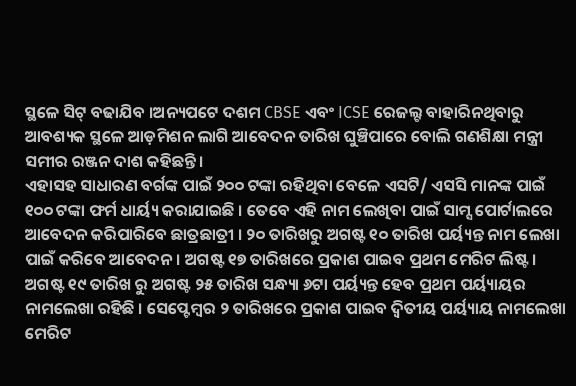ସ୍ଥଳେ ସିଟ୍ ବଢାଯିବ ।ଅନ୍ୟପଟେ ଦଶମ CBSE ଏବଂ ICSE ରେଜଲ୍ଟ ବାହାରିନଥିବାରୁ ଆବଶ୍ୟକ ସ୍ଥଳେ ଆଡ଼ମିଶନ ଲାଗି ଆବେଦନ ତାରିଖ ଘୁଞ୍ଚିପାରେ ବୋଲି ଗଣଶିକ୍ଷା ମନ୍ତ୍ରୀ ସମୀର ରଞ୍ଜନ ଦାଶ କହିଛନ୍ତି ।
ଏହାସହ ସାଧାରଣ ବର୍ଗଙ୍କ ପାଇଁ ୨୦୦ ଟଙ୍କା ରହିଥିବା ବେଳେ ଏସଟି/ ଏସସି ମାନଙ୍କ ପାଇଁ ୧୦୦ ଟଙ୍କା ଫର୍ମ ଧାର୍ୟ୍ୟ କରାଯାଇଛି । ତେବେ ଏହି ନାମ ଲେଖିବା ପାଇଁ ସାମ୍ସ ପୋର୍ଟାଲରେ ଆବେଦନ କରିପାରିବେ ଛାତ୍ରଛାତ୍ରୀ । ୨୦ ତାରିଖରୁ ଅଗଷ୍ଟ ୧୦ ତାରିଖ ପର୍ୟ୍ୟନ୍ତ ନାମ ଲେଖା ପାଇଁ କରିବେ ଆବେଦନ । ଅଗଷ୍ଟ ୧୭ ତାରିଖରେ ପ୍ରକାଶ ପାଇବ ପ୍ରଥମ ମେରିଟ ଲିଷ୍ଟ। ଅଗଷ୍ଟ ୧୯ ତାରିଖ ରୁ ଅଗଷ୍ଟ ୨୫ ତାରିଖ ସନ୍ଧ୍ୟା ୬ଟା ପର୍ୟ୍ୟନ୍ତ ହେବ ପ୍ରଥମ ପର୍ୟ୍ୟାୟର ନାମଲେଖା ରହିଛି । ସେପ୍ଟେମ୍ବର ୨ ତାରିଖରେ ପ୍ରକାଶ ପାଇବ ଦ୍ୱିତୀୟ ପର୍ୟ୍ୟାୟ ନାମଲେଖା ମେରିଟ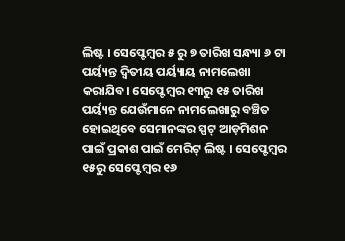ଲିଷ୍ଟ । ସେପ୍ଟେମ୍ବର ୫ ରୁ ୭ ତାରିଖ ସନ୍ଧ୍ୟା ୬ ଟା ପର୍ୟ୍ୟନ୍ତ ଦ୍ୱିତୀୟ ପର୍ୟ୍ୟାୟ ନାମଲେଖା କରାଯିବ। ସେପ୍ଟେମ୍ବର ୧୩ରୁ ୧୫ ତାରିଖ ପର୍ୟ୍ୟନ୍ତ ଯେଉଁମାନେ ନାମଲେଖାରୁ ବଞ୍ଚିତ ହୋଇଥିବେ ସେମାନଙ୍କର ସ୍ପଟ୍ ଆଡ଼ମିଶନ ପାଇଁ ପ୍ରକାଶ ପାଇଁ ମେରିଟ୍ ଲିଷ୍ଟ । ସେପ୍ଟେମ୍ବର ୧୫ରୁ ସେପ୍ଟେମ୍ବର ୧୬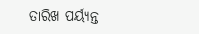ତାରିଖ ପର୍ୟ୍ୟନ୍ତ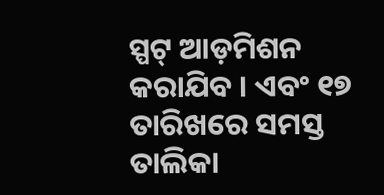ସ୍ପଟ୍ ଆଡ଼ମିଶନ କରାଯିବ । ଏବଂ ୧୭ ତାରିଖରେ ସମସ୍ତ ତାଲିକା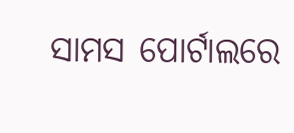ସାମସ ପୋର୍ଟାଲରେ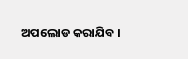ଅପଲୋଡ କରାଯିବ ।